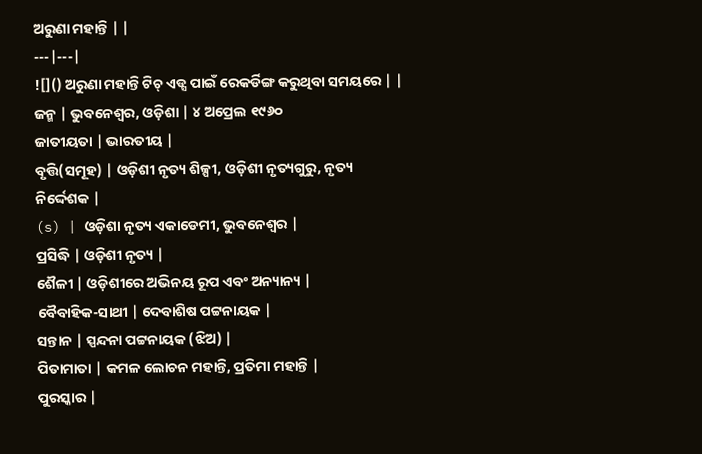ଅରୁଣା ମହାନ୍ତି | |
---|---|
![]() ଅରୁଣା ମହାନ୍ତି ଟିଚ୍ ଏଡ୍ସ ପାଇଁ ରେକର୍ଡିଙ୍ଗ କରୁଥିବା ସମୟରେ | |
ଜନ୍ମ | ଭୁବନେଶ୍ୱର, ଓଡ଼ିଶା | ୪ ଅପ୍ରେଲ ୧୯୬୦
ଜାତୀୟତା | ଭାରତୀୟ |
ବୃତ୍ତି(ସମୂହ) | ଓଡ଼ିଶୀ ନୃତ୍ୟ ଶିଳ୍ପୀ, ଓଡ଼ିଶୀ ନୃତ୍ୟଗୁରୁ, ନୃତ୍ୟ ନିର୍ଦ୍ଦେଶକ |
(s) | ଓଡ଼ିଶା ନୃତ୍ୟ ଏକାଡେମୀ, ଭୁବନେଶ୍ୱର |
ପ୍ରସିଦ୍ଧି | ଓଡ଼ିଶୀ ନୃତ୍ୟ |
ଶୈଳୀ | ଓଡ଼ିଶୀରେ ଅଭିନୟ ରୂପ ଏବଂ ଅନ୍ୟାନ୍ୟ |
ବୈବାହିକ-ସାଥୀ | ଦେବାଶିଷ ପଟ୍ଟନାୟକ |
ସନ୍ତାନ | ସ୍ପନ୍ଦନା ପଟ୍ଟନାୟକ (ଝିଅ) |
ପିତାମାତା | କମଳ ଲୋଚନ ମହାନ୍ତି, ପ୍ରତିମା ମହାନ୍ତି |
ପୁରସ୍କାର |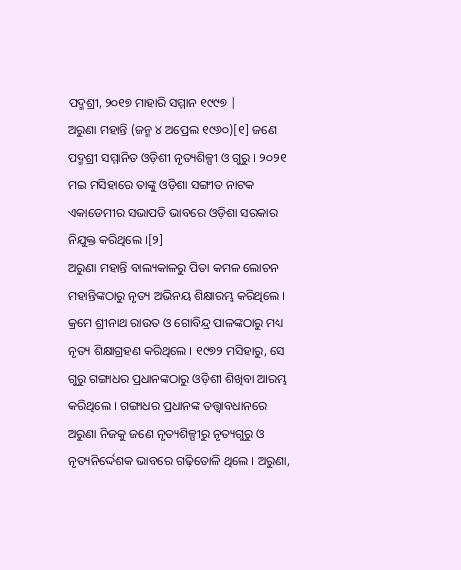ପଦ୍ମଶ୍ରୀ, ୨୦୧୭ ମାହାରି ସମ୍ମାନ ୧୯୯୭ |
ଅରୁଣା ମହାନ୍ତି (ଜନ୍ମ ୪ ଅପ୍ରେଲ ୧୯୬୦)[୧] ଜଣେ ପଦ୍ମଶ୍ରୀ ସମ୍ମାନିତ ଓଡ଼ିଶୀ ନୃତ୍ୟଶିଳ୍ପୀ ଓ ଗୁରୁ । ୨୦୨୧ ମଇ ମସିହାରେ ତାଙ୍କୁ ଓଡ଼ିଶା ସଙ୍ଗୀତ ନାଟକ ଏକାଡେମୀର ସଭାପତି ଭାବରେ ଓଡ଼ିଶା ସରକାର ନିଯୁକ୍ତ କରିଥିଲେ ।[୨]
ଅରୁଣା ମହାନ୍ତି ବାଲ୍ୟକାଳରୁ ପିତା କମଳ ଲୋଚନ ମହାନ୍ତିଙ୍କଠାରୁ ନୃତ୍ୟ ଅଭିନୟ ଶିକ୍ଷାରମ୍ଭ କରିଥିଲେ । କ୍ରମେ ଶ୍ରୀନାଥ ରାଉତ ଓ ଗୋବିନ୍ଦ୍ର ପାଳଙ୍କଠାରୁ ମଧ୍ୟ ନୃତ୍ୟ ଶିକ୍ଷାଗ୍ରହଣ କରିଥିଲେ । ୧୯୭୨ ମସିହାରୁ, ସେ ଗୁରୁ ଗଙ୍ଗାଧର ପ୍ରଧାନଙ୍କଠାରୁ ଓଡ଼ିଶୀ ଶିଖିବା ଆରମ୍ଭ କରିଥିଲେ । ଗଙ୍ଗାଧର ପ୍ରଧାନଙ୍କ ତତ୍ତ୍ୱାବଧାନରେ ଅରୁଣା ନିଜକୁ ଜଣେ ନୃତ୍ୟଶିଳ୍ପୀରୁ ନୃତ୍ୟଗୁରୁ ଓ ନୃତ୍ୟନିର୍ଦ୍ଦେଶକ ଭାବରେ ଗଢ଼ିତୋଳି ଥିଲେ । ଅରୁଣା,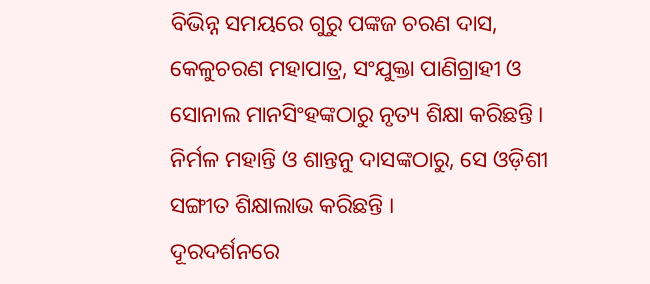ବିଭିନ୍ନ ସମୟରେ ଗୁରୁ ପଙ୍କଜ ଚରଣ ଦାସ, କେଳୁଚରଣ ମହାପାତ୍ର, ସଂଯୁକ୍ତା ପାଣିଗ୍ରାହୀ ଓ ସୋନାଲ ମାନସିଂହଙ୍କଠାରୁ ନୃତ୍ୟ ଶିକ୍ଷା କରିଛନ୍ତି । ନିର୍ମଳ ମହାନ୍ତି ଓ ଶାନ୍ତନୁ ଦାସଙ୍କଠାରୁ, ସେ ଓଡ଼ିଶୀ ସଙ୍ଗୀତ ଶିକ୍ଷାଲାଭ କରିଛନ୍ତି ।
ଦୂରଦର୍ଶନରେ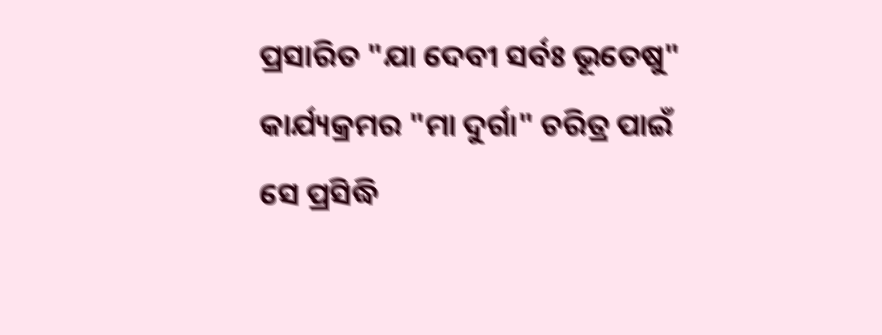ପ୍ରସାରିତ "ଯା ଦେବୀ ସର୍ବଃ ଭୂତେଷୁ" କାର୍ଯ୍ୟକ୍ରମର "ମା ଦୁର୍ଗା" ଚରିତ୍ର ପାଇଁ ସେ ପ୍ରସିଦ୍ଧି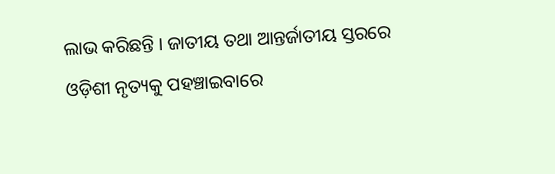ଲାଭ କରିଛନ୍ତି । ଜାତୀୟ ତଥା ଆନ୍ତର୍ଜାତୀୟ ସ୍ତରରେ ଓଡ଼ିଶୀ ନୃତ୍ୟକୁ ପହଞ୍ଚାଇବାରେ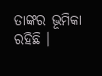ତାଙ୍କର ଭୂମିକା ରହିଛି ।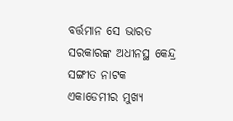ବର୍ତ୍ତମାନ ସେ ଭାରତ ସରକାରଙ୍କ ଅଧୀନସ୍ଥ କେନ୍ଦ୍ର ସଙ୍ଗୀତ ନାଟକ ଏକାଡେମୀର ମୁଖ୍ୟ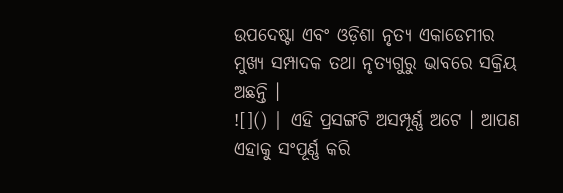ଉପଦେଷ୍ଟା ଏବଂ ଓଡ଼ିଶା ନୃତ୍ୟ ଏକାଡେମୀର ମୁଖ୍ୟ ସମ୍ପାଦକ ତଥା ନୃତ୍ୟଗୁରୁ ଭାବରେ ସକ୍ରିୟ ଅଛନ୍ତି ।
![]() | ଏହି ପ୍ରସଙ୍ଗଟି ଅସମ୍ପୂର୍ଣ୍ଣ ଅଟେ । ଆପଣ ଏହାକୁ ସଂପୂର୍ଣ୍ଣ କରି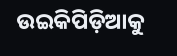ଉଇକିପିଡ଼ିଆକୁ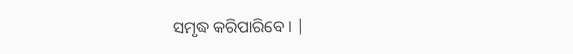ସମୃଦ୍ଧ କରିପାରିବେ । |